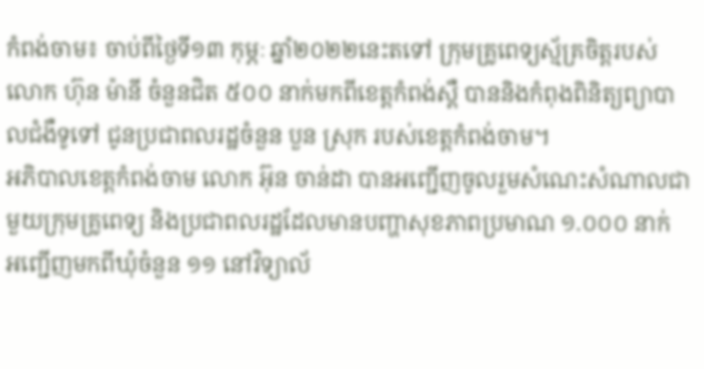កំពង់ចាម៖ ចាប់ពីថ្ងៃទី១៣ កុម្ភៈ ឆ្នាំ២០២២នេះតទៅ ក្រុមគ្រូពេទ្យស្ម័គ្រចិត្តរបស់លោក ហ៊ុន ម៉ានី ចំនួនជិត ៥០០ នាក់មកពីខេត្តកំពង់ស្ពឺ បាននិងកំពុងពិនិត្យព្យាបាលជំងឺទូទៅ ជូនប្រជាពលរដ្ឋចំនួន បួន ស្រុក របស់ខេត្តកំពង់ចាម។
អភិបាលខេត្តកំពង់ចាម លោក អ៊ុន ចាន់ដា បានអញ្ជើញចូលរួមសំណេះសំណាលជាមួយក្រុមគ្រូពេទ្យ និងប្រជាពលរដ្ឋដែលមានបញ្ហាសុខភាពប្រមាណ ១.០០០ នាក់ អញ្ជើញមកពីឃុំចំនួន ១១ នៅវិទ្យាល័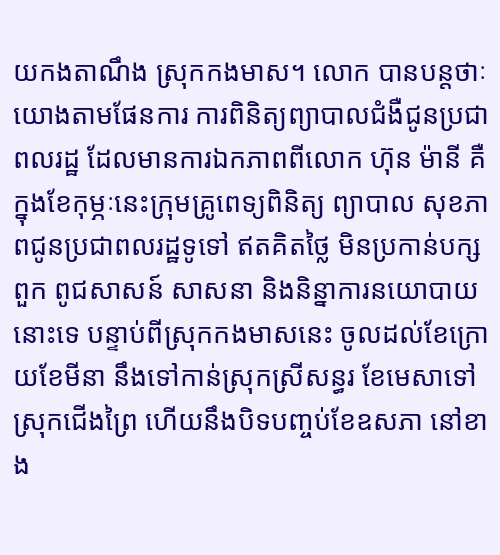យកងតាណឹង ស្រុកកងមាស។ លោក បានបន្តថាៈ យោងតាមផែនការ ការពិនិត្យព្យាបាលជំងឺជូនប្រជាពលរដ្ឋ ដែលមានការឯកភាពពីលោក ហ៊ុន ម៉ានី គឺក្នុងខែកុម្ភៈនេះក្រុមគ្រូពេទ្យពិនិត្យ ព្យាបាល សុខភាពជូនប្រជាពលរដ្ឋទូទៅ ឥតគិតថ្លៃ មិនប្រកាន់បក្សពួក ពូជសាសន៍ សាសនា និងនិន្នាការនយោបាយនោះទេ បន្ទាប់ពីស្រុកកងមាសនេះ ចូលដល់ខែក្រោយខែមីនា នឹងទៅកាន់ស្រុកស្រីសន្ធរ ខែមេសាទៅស្រុកជើងព្រៃ ហើយនឹងបិទបញ្ចប់ខែឧសភា នៅខាង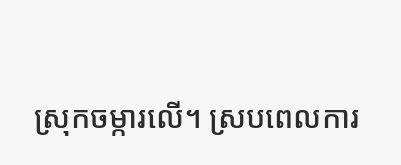ស្រុកចម្ការលើ។ ស្របពេលការ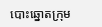បោះឆ្នោតក្រុម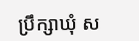ប្រឹក្សាឃុំ ស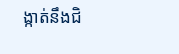ង្កាត់នឹងជិ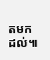តមកដល់៕